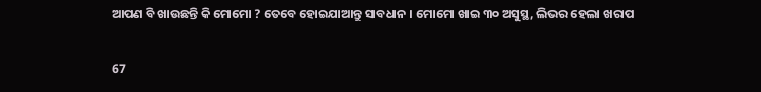ଆପଣ ବି ଖାଉଛନ୍ତି କି ମୋମୋ ? ତେବେ ହୋଇଯାଆନ୍ତୁ ସାବଧାନ । ମୋମୋ ଖାଇ ୩୦ ଅସୁସ୍ଥ, ଲିଭର ହେଲା ଖରାପ

67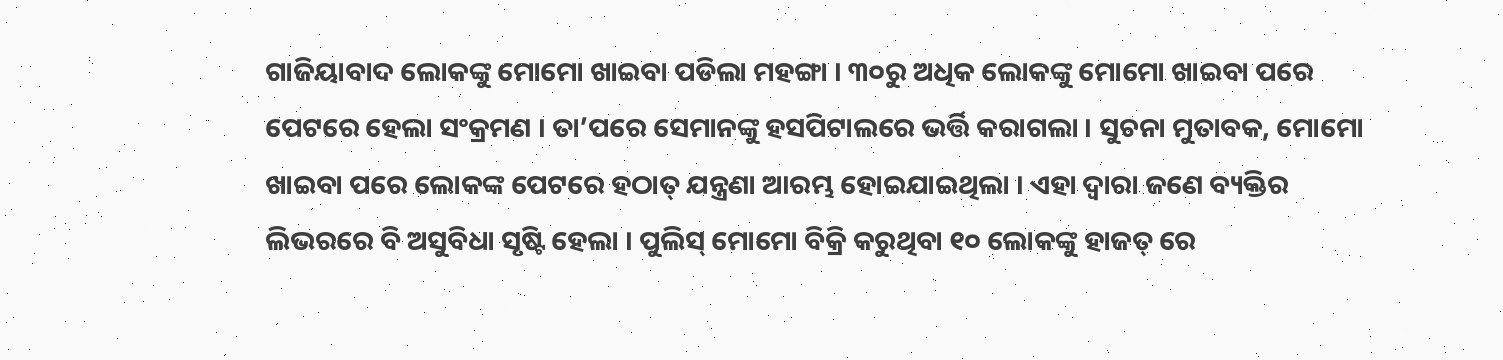ଗାଜିୟାବାଦ ଲୋକଙ୍କୁ ମୋମୋ ଖାଇବା ପଡିଲା ମହଙ୍ଗା । ୩୦ରୁ ଅଧିକ ଲୋକଙ୍କୁ ମୋମୋ ଖାଇବା ପରେ ପେଟରେ ହେଲା ସଂକ୍ରମଣ । ତା’ପରେ ସେମାନଙ୍କୁ ହସପିଟାଲରେ ଭର୍ତ୍ତି କରାଗଲା । ସୁଚନା ମୁତାବକ, ମୋମୋ ଖାଇବା ପରେ ଲୋକଙ୍କ ପେଟରେ ହଠାତ୍ ଯନ୍ତ୍ରଣା ଆରମ୍ଭ ହୋଇଯାଇଥିଲା । ଏହା ଦ୍ୱାରା ଜଣେ ବ୍ୟକ୍ତିର ଲିଭରରେ ବି ଅସୁବିଧା ସୃଷ୍ଟି ହେଲା । ପୁଲିସ୍ ମୋମୋ ବିକ୍ରି କରୁଥିବା ୧୦ ଲୋକଙ୍କୁ ହାଜତ୍ ରେ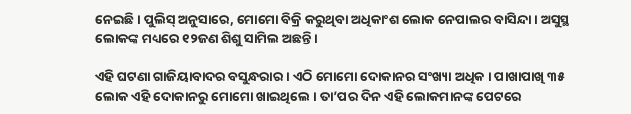ନେଇଛି । ପୁଲିସ୍ ଅନୁସାରେ, ମୋମୋ ବିକ୍ରି କରୁଥିବା ଅଧିକାଂଶ ଲୋକ ନେପାଲର ବାସିନ୍ଦା । ଅସୁସ୍ଥ ଲୋକଙ୍କ ମଧ୍ୟରେ ୧୨ଜଣ ଶିଶୁ ସାମିଲ ଅଛନ୍ତି ।

ଏହି ଘଟଣା ଗାଜିୟାବାଦର ବସୁନ୍ଧରାର । ଏଠି ମୋମୋ ଦୋକାନର ସଂଖ୍ୟା ଅଧିକ । ପାଖାପାଖି ୩୫ ଲୋକ ଏହି ଦୋକାନରୁ ମୋମୋ ଖାଇଥିଲେ । ତା’ପର ଦିନ ଏହି ଲୋକମାନଙ୍କ ପେଟରେ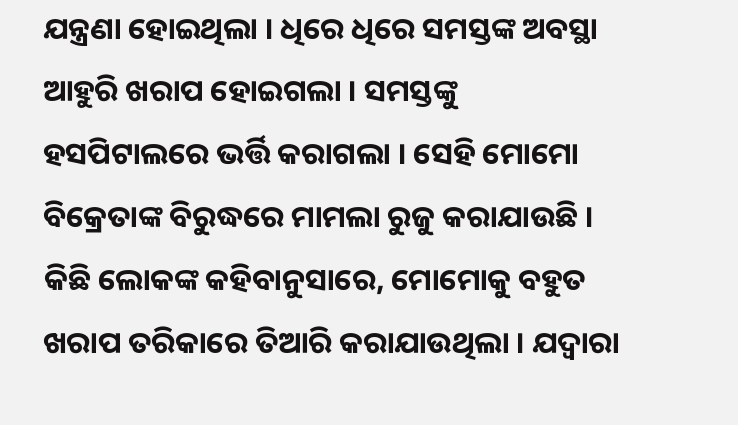ଯନ୍ତ୍ରଣା ହୋଇଥିଲା । ଧିରେ ଧିରେ ସମସ୍ତଙ୍କ ଅବସ୍ଥା ଆହୁରି ଖରାପ ହୋଇଗଲା । ସମସ୍ତଙ୍କୁ ହସପିଟାଲରେ ଭର୍ତ୍ତି କରାଗଲା । ସେହି ମୋମୋ ବିକ୍ରେତାଙ୍କ ବିରୁଦ୍ଧରେ ମାମଲା ରୁଜୁ କରାଯାଉଛି । କିଛି ଲୋକଙ୍କ କହିବାନୁସାରେ, ମୋମୋକୁ ବହୁତ ଖରାପ ତରିକାରେ ତିଆରି କରାଯାଉଥିଲା । ଯଦ୍ୱାରା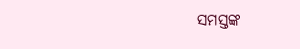ସମସ୍ତଙ୍କ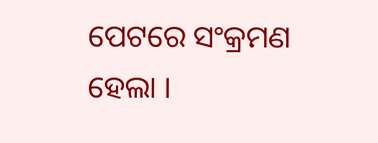ପେଟରେ ସଂକ୍ରମଣ ହେଲା ।